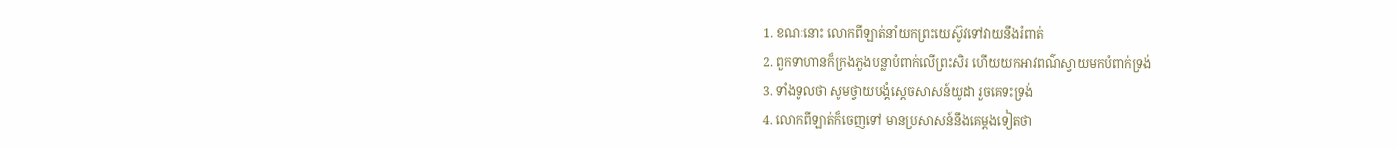1. ខណៈនោះ លោកពីឡាត់នាំយកព្រះយេស៊ូវទៅវាយនឹងរំពាត់
2. ពួកទាហានក៏ក្រងភួងបន្លាបំពាក់លើព្រះសិរ ហើយយកអាវពណ៌ស្វាយមកបំពាក់ទ្រង់
3. ទាំងទូលថា សូមថ្វាយបង្គំស្តេចសាសន៍យូដា រួចគេទះទ្រង់
4. លោកពីឡាត់ក៏ចេញទៅ មានប្រសាសន៍នឹងគេម្តងទៀតថា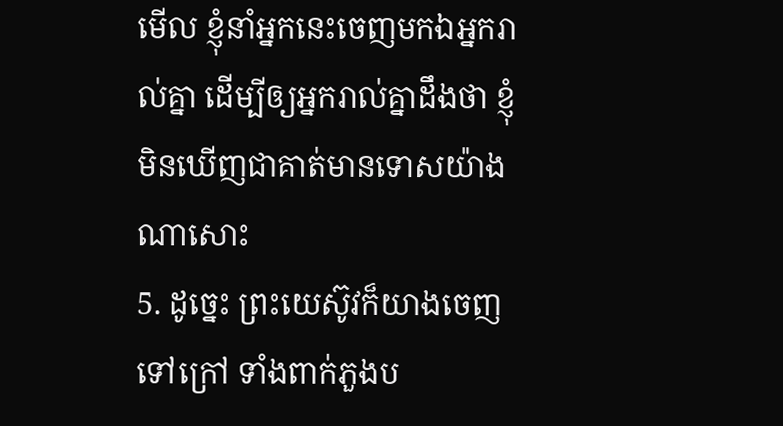មើល ខ្ញុំនាំអ្នកនេះចេញមកឯអ្នករាល់គ្នា ដើម្បីឲ្យអ្នករាល់គ្នាដឹងថា ខ្ញុំមិនឃើញជាគាត់មានទោសយ៉ាងណាសោះ
5. ដូច្នេះ ព្រះយេស៊ូវក៏យាងចេញទៅក្រៅ ទាំងពាក់ភួងប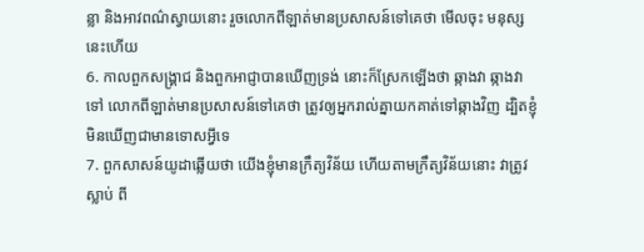ន្លា និងអាវពណ៌ស្វាយនោះ រួចលោកពីឡាត់មានប្រសាសន៍ទៅគេថា មើលចុះ មនុស្សនេះហើយ
6. កាលពួកសង្គ្រាជ និងពួកអាជ្ញាបានឃើញទ្រង់ នោះក៏ស្រែកឡើងថា ឆ្កាងវា ឆ្កាងវាទៅ លោកពីឡាត់មានប្រសាសន៍ទៅគេថា ត្រូវឲ្យអ្នករាល់គ្នាយកគាត់ទៅឆ្កាងវិញ ដ្បិតខ្ញុំមិនឃើញជាមានទោសអ្វីទេ
7. ពួកសាសន៍យូដាឆ្លើយថា យើងខ្ញុំមានក្រឹត្យវិន័យ ហើយតាមក្រឹត្យវិន័យនោះ វាត្រូវស្លាប់ ពី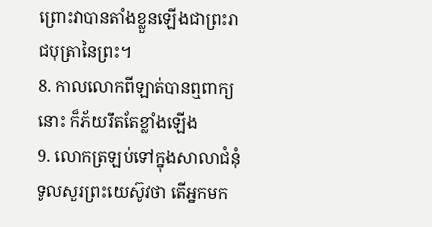ព្រោះវាបានតាំងខ្លួនឡើងជាព្រះរាជបុត្រានៃព្រះ។
8. កាលលោកពីឡាត់បានឮពាក្យនោះ ក៏ភ័យរឹតតែខ្លាំងឡើង
9. លោកត្រឡប់ទៅក្នុងសាលាជំនុំ ទូលសួរព្រះយេស៊ូវថា តើអ្នកមក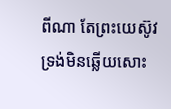ពីណា តែព្រះយេស៊ូវទ្រង់មិនឆ្លើយសោះ